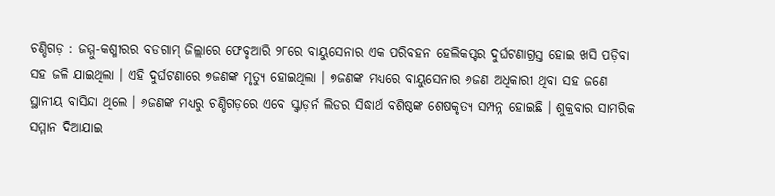ଚଣ୍ଡିଗଡ଼ : ଜମ୍ମୁ-କଶ୍ମୀରର ବଡଗାମ୍ ଜିଲ୍ଲାରେ ଫେବୃଆରି ୨୮ରେ ବାୟୁସେନାର ଏକ ପରିବହନ ହେଲିକପ୍ଟର ଦୁର୍ଘଟଣାଗ୍ରସ୍ତ ହୋଇ ଖସି ପଡ଼ିବା ସହ ଜଳି ଯାଇଥିଲା । ଏହି ଦୁର୍ଘଟଣାରେ ୭ଜଣଙ୍କ ମୃତ୍ୟୁ ହୋଇଥିଲା । ୭ଜଣଙ୍କ ମଧ୍ୟରେ ବାୟୁସେନାର ୬ଜଣ ଅଧିକାରୀ ଥିବା ସହ ଜଣେ ସ୍ଥାନୀୟ ବାସିନ୍ଦା ଥିଲେ । ୬ଜଣଙ୍କ ମଧ୍ୟରୁ ଚଣ୍ଡିଗଡ଼ରେ ଏବେ ସ୍କ୍ଵାଡ଼ର୍ନ ଲିଡର ସିଦ୍ଧାର୍ଥ ବଶିଷ୍ଠଙ୍କ ଶେଷକୃତ୍ୟ ସମ୍ପନ୍ନ ହୋଇଛି । ଶୁକ୍ରବାର ସାମରିକ ସମ୍ମାନ ଦିଆଯାଇ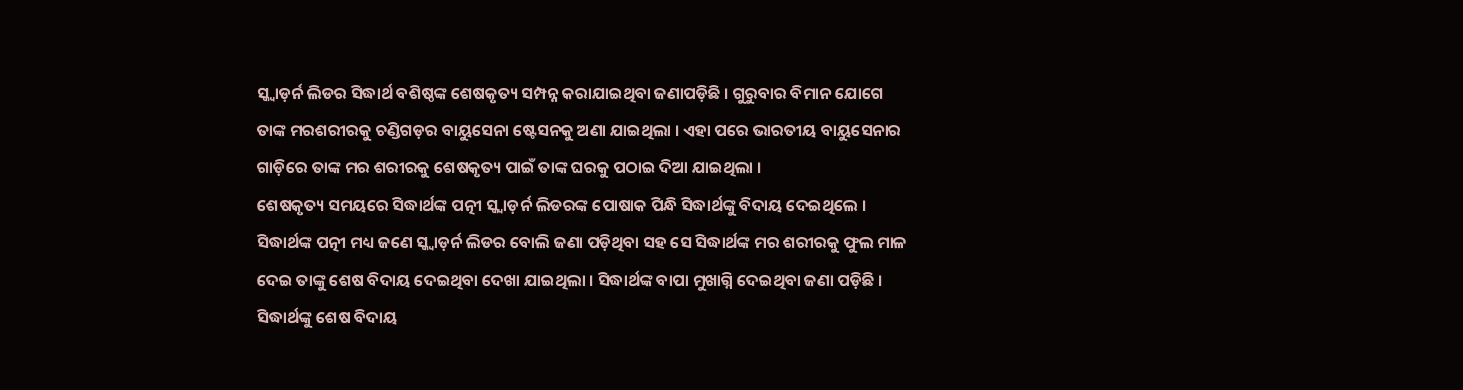ସ୍କ୍ଵାଡ଼ର୍ନ ଲିଡର ସିଦ୍ଧାର୍ଥ ବଶିଷ୍ଠଙ୍କ ଶେଷକୃତ୍ୟ ସମ୍ପନ୍ନ କରାଯାଇଥିବା ଜଣାପଡ଼ିଛି । ଗୁରୁବାର ବିମାନ ଯୋଗେ ତାଙ୍କ ମରଶରୀରକୁ ଚଣ୍ଡିଗଡ଼ର ବାୟୁସେନା ଷ୍ଟେସନକୁ ଅଣା ଯାଇଥିଲା । ଏହା ପରେ ଭାରତୀୟ ବାୟୁସେନାର ଗାଡ଼ିରେ ତାଙ୍କ ମର ଶରୀରକୁ ଶେଷକୃତ୍ୟ ପାଇଁ ତାଙ୍କ ଘରକୁ ପଠାଇ ଦିଆ ଯାଇଥିଲା ।
ଶେଷକୃତ୍ୟ ସମୟରେ ସିଦ୍ଧାର୍ଥଙ୍କ ପତ୍ନୀ ସ୍କ୍ଵାଡ଼ର୍ନ ଲିଡରଙ୍କ ପୋଷାକ ପିନ୍ଧି ସିଦ୍ଧାର୍ଥଙ୍କୁ ବିଦାୟ ଦେଇଥିଲେ । ସିଦ୍ଧାର୍ଥଙ୍କ ପତ୍ନୀ ମଧ୍ୟ ଜଣେ ସ୍କ୍ଵାଡ଼ର୍ନ ଲିଡର ବୋଲି ଜଣା ପଡ଼ିଥିବା ସହ ସେ ସିଦ୍ଧାର୍ଥଙ୍କ ମର ଶରୀରକୁ ଫୁଲ ମାଳ ଦେଇ ତାଙ୍କୁ ଶେଷ ବିଦାୟ ଦେଇଥିବା ଦେଖା ଯାଇଥିଲା । ସିଦ୍ଧାର୍ଥଙ୍କ ବାପା ମୁଖାଗ୍ନି ଦେଇଥିବା ଜଣା ପଡ଼ିଛି । ସିଦ୍ଧାର୍ଥଙ୍କୁ ଶେଷ ବିଦାୟ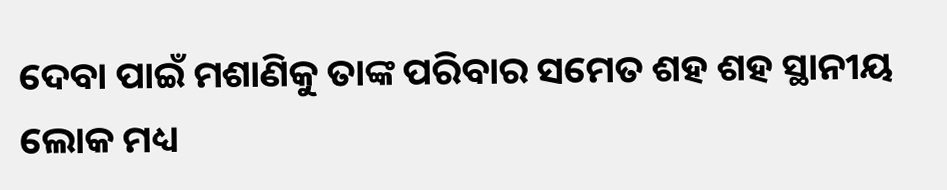ଦେବା ପାଇଁ ମଶାଣିକୁ ତାଙ୍କ ପରିବାର ସମେତ ଶହ ଶହ ସ୍ଥାନୀୟ ଲୋକ ମଧ୍ୟ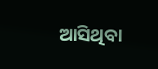ଆସିଥିବା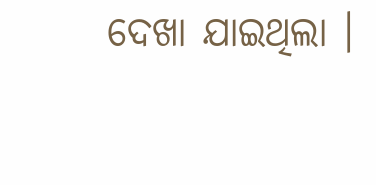ଦେଖା ଯାଇଥିଲା ।